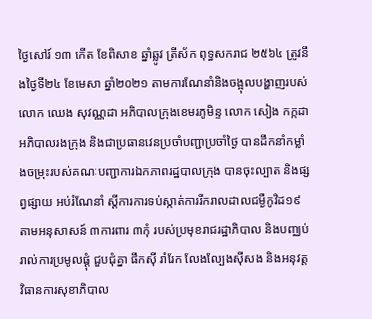ថ្ងៃសៅរ៍ ១៣ កើត ខែពិសាខ ឆ្នាំឆ្លូវ ត្រីស័ក ពុទ្ធសករាជ ២៥៦៤ ត្រូវនឹងថ្ងៃទី២៤ ខែមេសា ឆ្នាំ២០២១ តាមការណែនាំនិងចង្អុលបង្ហាញរបស់លោក ឈេង សុវណ្ណដា អភិបាលក្រុងខេមរភូមិន្ទ លោក សៀង កក្កដាអភិបាលរងក្រុង និងជាប្រធានវេនប្រចាំបញ្ជាប្រចាំថ្ងៃ បានដឹកនាំកម្លាំងចម្រុះរបស់គណៈបញ្ជាការឯកភាពរដ្ឋបាលក្រុង បានចុះល្បាត និងផ្សព្វផ្សាយ អប់រំណែនាំ ស្តីការការទប់ស្កាត់ការរីករាលដាលជម្ងឺកូវិដ១៩ តាមអនុសាសន៍ ៣ការពារ ៣កុំ របស់ប្រមុខរាជរដ្ឋាភិបាល និងបញ្ឈប់រាល់ការប្រមូលផ្តុំ ជួបជុំគ្នា ផឹកស៊ី រាំរែក លែងល្បែងស៊ីសង និងអនុវត្តវិធានការសុខាភិបាល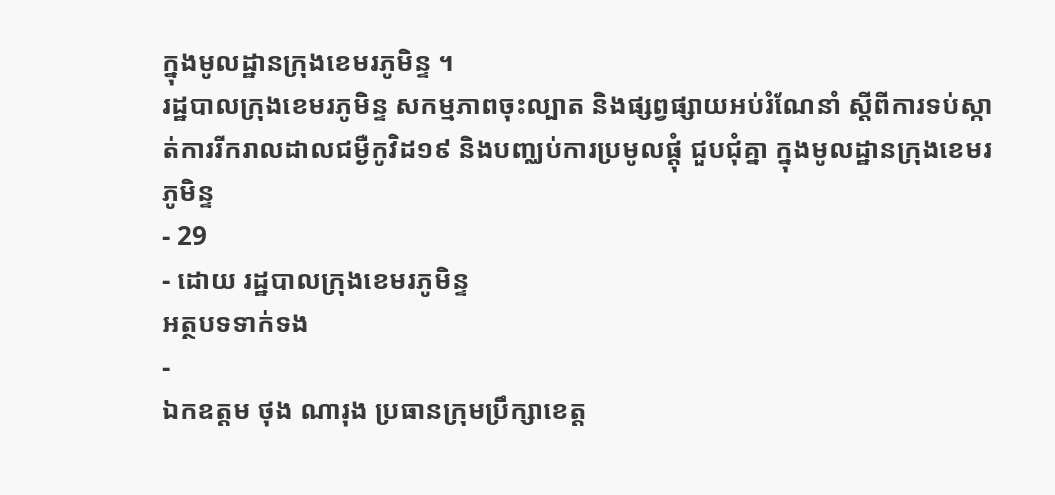ក្នុងមូលដ្ឋានក្រុងខេមរភូមិន្ទ ។
រដ្ឋបាលក្រុងខេមរភូមិន្ទ សកម្មភាពចុះល្បាត និងផ្សព្វផ្សាយអប់រំណែនាំ ស្តីពីការទប់ស្កាត់ការរីករាលដាលជម្ងឺកូវិដ១៩ និងបញ្ឈប់ការប្រមូលផ្តុំ ជួបជុំគ្នា ក្នុងមូលដ្ឋានក្រុងខេមរភូមិន្ទ
- 29
- ដោយ រដ្ឋបាលក្រុងខេមរភូមិន្ទ
អត្ថបទទាក់ទង
-
ឯកឧត្តម ថុង ណារុង ប្រធានក្រុមប្រឹក្សាខេត្ត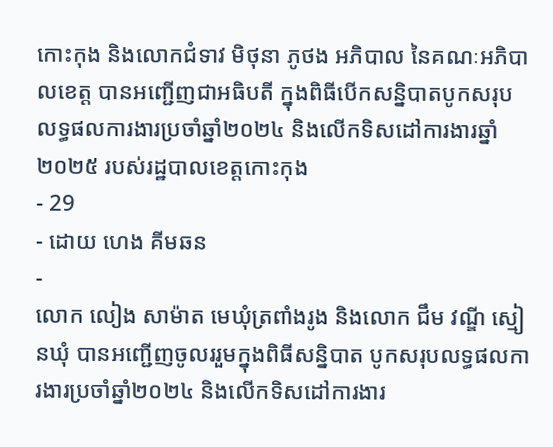កោះកុង និងលោកជំទាវ មិថុនា ភូថង អភិបាល នៃគណៈអភិបាលខេត្ត បានអញ្ជើញជាអធិបតី ក្នុងពិធីបើកសន្និបាតបូកសរុបលទ្ធផលការងារប្រចាំឆ្នាំ២០២៤ និងលើកទិសដៅការងារឆ្នាំ២០២៥ របស់រដ្ឋបាលខេត្តកោះកុង
- 29
- ដោយ ហេង គីមឆន
-
លោក លៀង សាម៉ាត មេឃុំត្រពាំងរូង និងលោក ជឹម វណ្ឌី ស្មៀនឃុំ បានអញ្ជើញចូលររួមក្នុងពិធីសន្និបាត បូកសរុបលទ្ធផលការងារប្រចាំឆ្នាំ២០២៤ និងលើកទិសដៅការងារ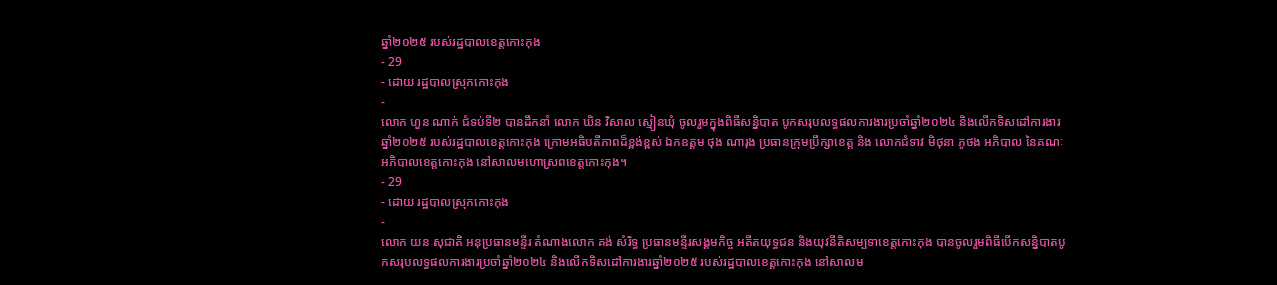ឆ្នាំ២០២៥ របស់រដ្ឋបាលខេត្តកោះកុង
- 29
- ដោយ រដ្ឋបាលស្រុកកោះកុង
-
លោក ហួន ណាក់ ជំទប់ទី២ បានដឹកនាំ លោក ឃិន វិសាល ស្មៀនឃុំ ចូលរួមក្នុងពិធីសន្និបាត បូកសរុបលទ្ធផលការងារប្រចាំឆ្នាំ២០២៤ និងលើកទិសដៅការងារឆ្នាំ២០២៥ របស់រដ្ឋបាលខេត្តកោះកុង ក្រោមអធិបតីភាពដ៏ខ្ពង់ខ្ពស់ ឯកឧត្តម ថុង ណារុង ប្រធានក្រុមប្រឹក្សាខេត្ត និង លោកជំទាវ មិថុនា ភូថង អភិបាល នៃគណៈអភិបាលខេត្តកោះកុង នៅសាលមហោស្រពខេត្តកោះកុង។
- 29
- ដោយ រដ្ឋបាលស្រុកកោះកុង
-
លោក យន សុជាតិ អនុប្រធានមន្ទីរ តំណាងលោក គង់ សំរិទ្ធ ប្រធានមន្ទីរសង្គមកិច្ច អតីតយុទ្ធជន និងយុវនីតិសម្បទាខេត្តកោះកុង បានចូលរួមពិធីបើកសន្និបាតបូកសរុបលទ្ធផលការងារប្រចាំឆ្នាំ២០២៤ និងលើកទិសដៅការងារឆ្នាំ២០២៥ របស់រដ្ឋបាលខេត្តកោះកុង នៅសាលម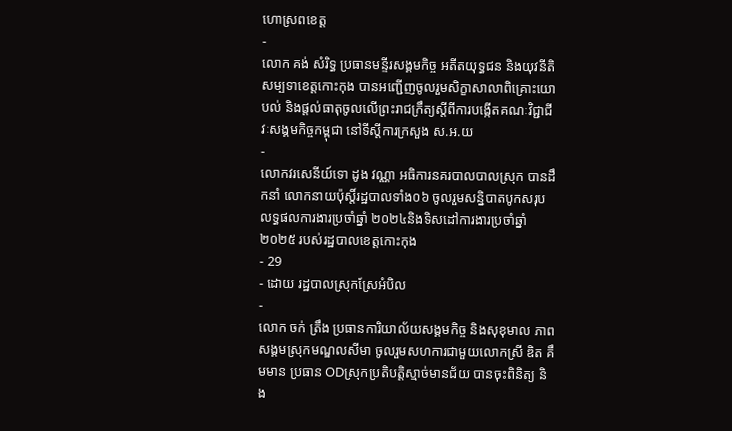ហោស្រពខេត្ត
-
លោក គង់ សំរិទ្ធ ប្រធានមន្ទីរសង្គមកិច្ច អតីតយុទ្ធជន និងយុវនីតិសម្បទាខេត្តកោះកុង បានអញ្ជើញចូលរួមសិក្ខាសាលាពិគ្រោះយោបល់ និងផ្តល់ធាតុចូលលើព្រះរាជក្រឹត្យស្តីពីការបង្កើតគណៈវិជ្ជាជីវៈសង្គមកិច្ចកម្ពុជា នៅទីស្តីការក្រសួង ស.អ.យ
-
លោកវរសេនីយ៍ទោ ដូង វណ្ណា អធិការនគរបាលបាលស្រុក បានដឹកនាំ លោកនាយប៉ុស្តិ៍រដ្ឋបាលទាំង០៦ ចូលរួមសន្និបាតបូកសរុប លទ្ធផលការងារប្រចាំឆ្នាំ ២០២៤និងទិសដៅការងារប្រចាំឆ្នាំ២០២៥ របស់រដ្ឋបាលខេត្តកោះកុង
- 29
- ដោយ រដ្ឋបាលស្រុកស្រែអំបិល
-
លោក ចក់ ត្រឹង ប្រធានការិយាល័យសង្គមកិច្ច និងសុខុមាល ភាពសង្គមស្រុកមណ្ឌលសីមា ចូលរួមសហការជាមួយលោកស្រី ឌិត គឹមមាន ប្រធាន ODស្រុកប្រតិបត្តិស្មាច់មានជ័យ បានចុះពិនិត្យ និង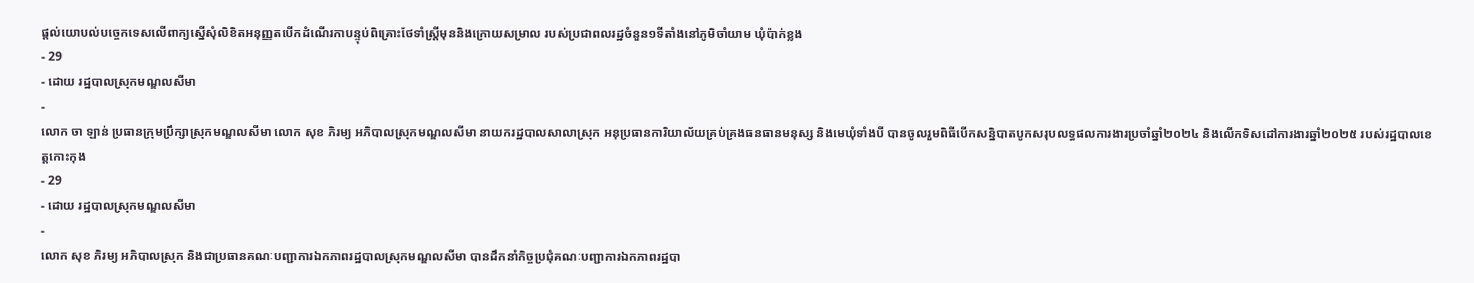ផ្ដល់យោបល់បច្ចេកទេសលើពាក្យស្នើសុំលិខិតអនុញ្ញតបើកដំណើរកាបន្ទុប់ពិគ្រោះថែទាំស្រ្តីមុននិងក្រោយសម្រាល របស់ប្រជាពលរដ្ឋចំនួន១ទីតាំងនៅភូមិចាំយាម ឃុំប៉ាក់ខ្លង
- 29
- ដោយ រដ្ឋបាលស្រុកមណ្ឌលសីមា
-
លោក ចា ឡាន់ ប្រធានក្រុមប្រឹក្សាស្រុកមណ្ឌលសីមា លោក សុខ ភិរម្យ អភិបាលស្រុកមណ្ឌលសីមា នាយករដ្ឋបាលសាលាស្រុក អនុប្រធានការិយាល័យគ្រប់គ្រងធនធានមនុស្ស និងមេឃុំទាំងបី បានចូលរួមពិធីបើកសន្និបាតបូកសរុបលទ្ធផលការងារប្រចាំឆ្នាំ២០២៤ និងលើកទិសដៅការងារឆ្នាំ២០២៥ របស់រដ្ឋបាលខេត្តកោះកុង
- 29
- ដោយ រដ្ឋបាលស្រុកមណ្ឌលសីមា
-
លោក សុខ ភិរម្យ អភិបាលស្រុក និងជាប្រធានគណៈបញ្ជាការឯកភាពរដ្ឋបាលស្រុកមណ្ឌលសីមា បានដឹកនាំកិច្ចប្រជុំគណៈបញ្ជាការឯកភាពរដ្ឋបា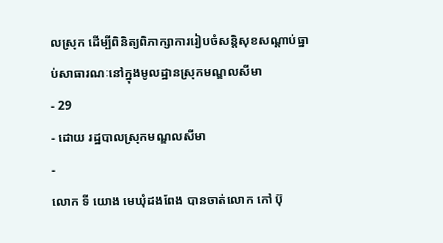លស្រុក ដើម្បីពិនិត្យពិភាក្សាការរៀបចំសន្តិសុខសណ្ដាប់ធ្នាប់សាធារណៈនៅក្នុងមូលដ្ឋានស្រុកមណ្ឌលសីមា
- 29
- ដោយ រដ្ឋបាលស្រុកមណ្ឌលសីមា
-
លោក ទី យោង មេឃុំដងពែង បានចាត់លោក កៅ ប៊ុ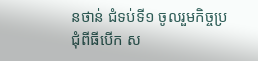នថាន់ ជំទប់ទី១ ចូលរួមកិច្ចប្រជុំពីធីបើក ស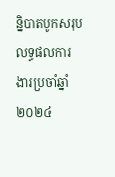ន្និបាតបូកសរុបលទ្ធផលការងារប្រចាំឆ្នាំ២០២៤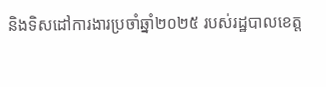និងទិសដៅការងារប្រចាំឆ្នាំ២០២៥ របស់រដ្ឋបាលខេត្ត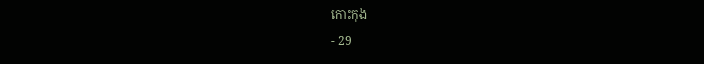កោះកុង
- 29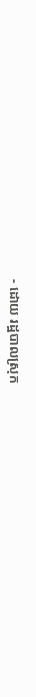- ដោយ រដ្ឋបាលស្រុក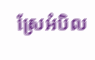ស្រែអំបិល